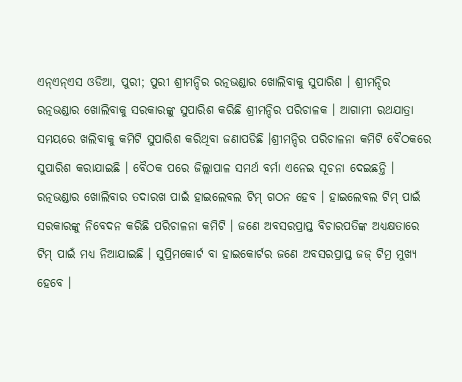ଏନ୍ଏନ୍ଏସ ଓଡିଆ, ପୁରୀ; ପୁରୀ ଶ୍ରୀମନ୍ଦିର ରତ୍ନଭଣ୍ଡାର ଖୋଲିବାକୁ ସୁପାରିଶ । ଶ୍ରୀମନ୍ଦିର ରତ୍ନଭଣ୍ଡାର ଖୋଲିବାକୁ ସରକାରଙ୍କୁ ସୁପାରିଶ କରିଛି ଶ୍ରୀମନ୍ଦିର ପରିଚାଳକ । ଆଗାମୀ ରଥଯାତ୍ରା ସମୟରେ ଖଲିବାକୁ କମିଟି ସୁପାରିଶ କରିଥିବା ଜଣାପଡିଛି ।ଶ୍ରୀମନ୍ଦିର ପରିଚାଳନା କମିଟି ବୈଠକରେ ସୁପାରିଶ କରାଯାଇଛି । ବୈଠକ ପରେ ଜିଲ୍ଲାପାଳ ସମର୍ଥ ବର୍ମା ଏନେଇ ସୂଚନା ଦେଇଛନ୍ତି । ରତ୍ନଭଣ୍ଡାର ଖୋଲିବାର ତଦାରଖ ପାଇଁ ହାଇଲେବଲ ଟିମ୍ ଗଠନ ହେବ । ହାଇଲେବଲ ଟିମ୍ ପାଇଁ ସରକାରଙ୍କୁ ନିବେଦନ କରିଛି ପରିଚାଳନା କମିଟି । ଜଣେ ଅବସରପ୍ରାପ୍ତ ବିଚାରପତିଙ୍କ ଅଧ୍ୟକ୍ଷତାରେ ଟିମ୍ ପାଇଁ ମଧ୍ୟ ନିଆଯାଇଛି । ସୁପ୍ରିମକୋର୍ଟ ବା ହାଇକୋର୍ଟର ଜଣେ ଅବସରପ୍ରାପ୍ତ ଜଜ୍ ଟିମ୍ର ମୁଖ୍ୟ ହେବେ ।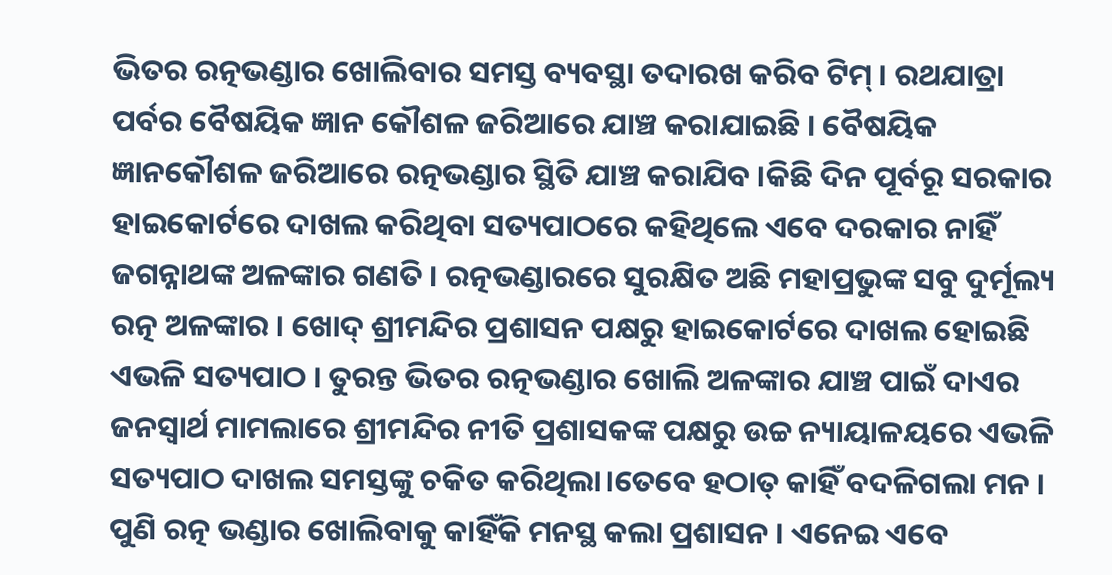ଭିତର ରତ୍ନଭଣ୍ଡାର ଖୋଲିବାର ସମସ୍ତ ବ୍ୟବସ୍ଥା ତଦାରଖ କରିବ ଟିମ୍ । ରଥଯାତ୍ରା ପର୍ବର ବୈଷୟିକ ଜ୍ଞାନ କୌଶଳ ଜରିଆରେ ଯାଞ୍ଚ କରାଯାଇଛି । ବୈଷୟିକ ଜ୍ଞାନକୌଶଳ ଜରିଆରେ ରତ୍ନଭଣ୍ଡାର ସ୍ଥିତି ଯାଞ୍ଚ କରାଯିବ ।କିଛି ଦିନ ପୂର୍ବରୂ ସରକାର ହାଇକୋର୍ଟରେ ଦାଖଲ କରିଥିବା ସତ୍ୟପାଠରେ କହିଥିଲେ ଏବେ ଦରକାର ନାହିଁ ଜଗନ୍ନାଥଙ୍କ ଅଳଙ୍କାର ଗଣତି । ରତ୍ନଭଣ୍ଡାରରେ ସୁରକ୍ଷିତ ଅଛି ମହାପ୍ରଭୁଙ୍କ ସବୁ ଦୁର୍ମୂଲ୍ୟ ରତ୍ନ ଅଳଙ୍କାର । ଖୋଦ୍ ଶ୍ରୀମନ୍ଦିର ପ୍ରଶାସନ ପକ୍ଷରୁ ହାଇକୋର୍ଟରେ ଦାଖଲ ହୋଇଛି ଏଭଳି ସତ୍ୟପାଠ । ତୁରନ୍ତ ଭିତର ରତ୍ନଭଣ୍ଡାର ଖୋଲି ଅଳଙ୍କାର ଯାଞ୍ଚ ପାଇଁ ଦାଏର ଜନସ୍ୱାର୍ଥ ମାମଲାରେ ଶ୍ରୀମନ୍ଦିର ନୀତି ପ୍ରଶାସକଙ୍କ ପକ୍ଷରୁ ଉଚ୍ଚ ନ୍ୟାୟାଳୟରେ ଏଭଳି ସତ୍ୟପାଠ ଦାଖଲ ସମସ୍ତଙ୍କୁ ଚକିତ କରିଥିଲା।ତେବେ ହଠାତ୍ କାହିଁ ବଦଳିଗଲା ମନ । ପୁଣି ରତ୍ନ ଭଣ୍ଡାର ଖୋଲିବାକୁ କାହିଁକି ମନସ୍ଥ କଲା ପ୍ରଶାସନ । ଏନେଇ ଏବେ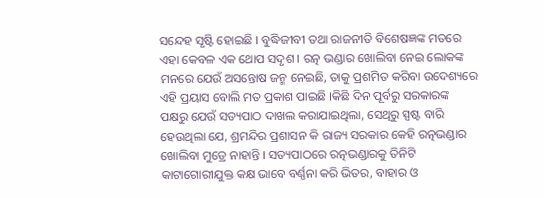ସନ୍ଦେହ ସୃଷ୍ଟି ହୋଇଛି । ବୁଦ୍ଧିଜୀବୀ ତଥା ରାଜନୀତି ବିଶେଷଜ୍ଞଙ୍କ ମତରେ ଏହା କେବଳ ଏକ ଥୋପ ସଦୃଶ । ରତ୍ନ ଭଣ୍ଡାର ଖୋଲିବା ନେଇ ଲୋକଙ୍କ ମନରେ ଯେଉଁ ଅସନ୍ତୋଷ ଜନ୍ମ ନେଇଛି, ତାକୁ ପ୍ରଶମିତ କରିବା ଉଦେଶ୍ୟରେ ଏହି ପ୍ରୟାସ ବୋଲି ମତ ପ୍ରକାଶ ପାଇଛି ।କିଛି ଦିନ ପୂର୍ବରୁ ସରକାରଙ୍କ ପକ୍ଷରୁ ଯେଉଁ ସତ୍ୟପାଠ ଦାଖଲ କରାଯାଇଥିଲା, ସେଥିରୁ ସ୍ପଷ୍ଟ ବାରି ହେଉଥିଲା ଯେ, ଶ୍ରମନ୍ଦିର ପ୍ରଶାସନ କି ରାଜ୍ୟ ସରକାର କେହି ରତ୍ନଭଣ୍ଡାର ଖୋଲିବା ମୁଡ୍ରେ ନାହାନ୍ତି । ସତ୍ୟପାଠରେ ରତ୍ନଭଣ୍ଡାରକୁ ତିନିଟି କାଟାଗୋରୀଯୁକ୍ତ କକ୍ଷ ଭାବେ ବର୍ଣ୍ଣନା କରି ଭିତର, ବାହାର ଓ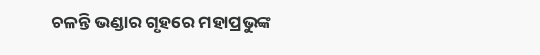ଚଳନ୍ତି ଭଣ୍ଡାର ଗୃହରେ ମହାପ୍ରଭୁଙ୍କ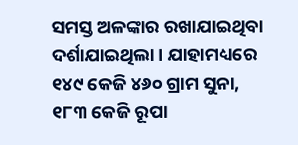ସମସ୍ତ ଅଳଙ୍କାର ରଖାଯାଇଥିବା ଦର୍ଶାଯାଇଥିଲା । ଯାହାମଧ୍ୟରେ ୧୪୯ କେଜି ୪୬୦ ଗ୍ରାମ ସୁନା, ୧୮୩ କେଜି ରୂପା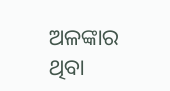ଅଳଙ୍କାର ଥିବା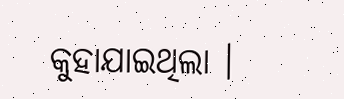କୁହାଯାଇଥିଲା ।